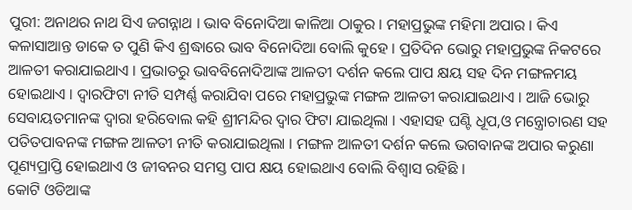ପୁରୀ: ଅନାଥର ନାଥ ସିଏ ଜଗନ୍ନାଥ । ଭାବ ବିନୋଦିଆ କାଳିଆ ଠାକୁର । ମହାପ୍ରଭୁଙ୍କ ମହିମା ଅପାର । କିଏ କଳାସାଆନ୍ତ ଡାକେ ତ ପୁଣି କିଏ ଶ୍ରଦ୍ଧାରେ ଭାବ ବିନୋଦିଆ ବୋଲି କୁହେ । ପ୍ରତିଦିନ ଭୋରୁ ମହାପ୍ରଭୁଙ୍କ ନିକଟରେ ଆଳତୀ କରାଯାଇଥାଏ । ପ୍ରଭାତରୁ ଭାବବିନୋଦିଆଙ୍କ ଆଳତୀ ଦର୍ଶନ କଲେ ପାପ କ୍ଷୟ ସହ ଦିନ ମଙ୍ଗଳମୟ ହୋଇଥାଏ । ଦ୍ବାରଫିଟା ନୀତି ସମ୍ପର୍ଣ୍ଣ କରାଯିବା ପରେ ମହାପ୍ରଭୁଙ୍କ ମଙ୍ଗଳ ଆଳତୀ କରାଯାଇଥାଏ । ଆଜି ଭୋରୁ ସେବାୟତମାନଙ୍କ ଦ୍ବାରା ହରିବୋଲ କହି ଶ୍ରୀମନ୍ଦିର ଦ୍ବାର ଫିଟା ଯାଇଥିଲା । ଏହାସହ ଘଣ୍ଟି ଧୂପ,ଓ ମନ୍ତ୍ରୋଚାରଣ ସହ ପତିତପାବନଙ୍କ ମଙ୍ଗଳ ଆଳତୀ ନୀତି କରାଯାଇଥିଲା । ମଙ୍ଗଳ ଆଳତୀ ଦର୍ଶନ କଲେ ଭଗବାନଙ୍କ ଅପାର କରୁଣା ପୂଣ୍ୟପ୍ରାପ୍ତି ହୋଇଥାଏ ଓ ଜୀବନର ସମସ୍ତ ପାପ କ୍ଷୟ ହୋଇଥାଏ ବୋଲି ବିଶ୍ବାସ ରହିଛି ।
କୋଟି ଓଡିଆଙ୍କ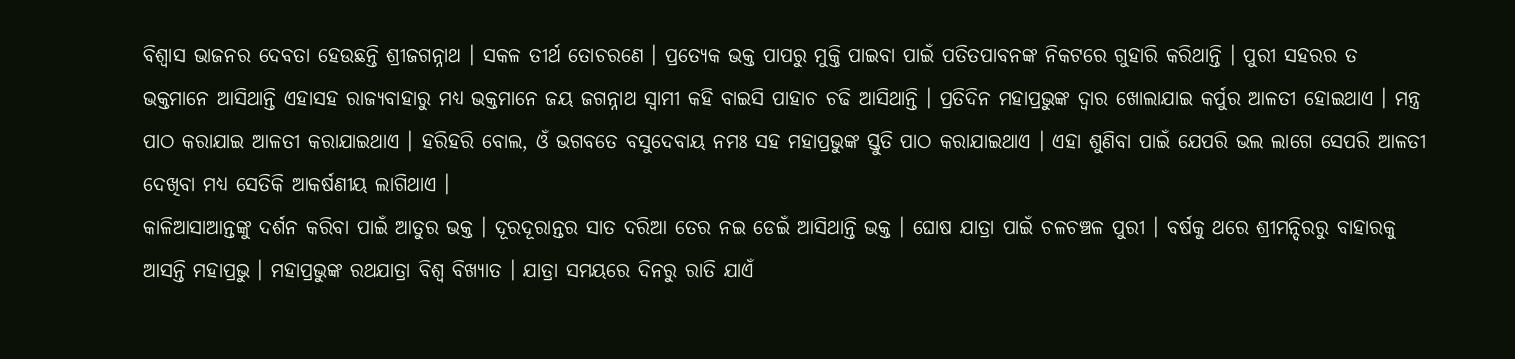ବିଶ୍ବାସ ଭାଜନର ଦେବତା ହେଉଛନ୍ତି ଶ୍ରୀଜଗନ୍ନାଥ । ସକଳ ତୀର୍ଥ ତୋଚରଣେ । ପ୍ରତ୍ୟେକ ଭକ୍ତ ପାପରୁ ମୁକ୍ତି ପାଇବା ପାଇଁ ପତିତପାବନଙ୍କ ନିକଟରେ ଗୁହାରି କରିଥାନ୍ତି । ପୁରୀ ସହରର ତ ଭକ୍ତମାନେ ଆସିଥାନ୍ତି ଏହାସହ ରାଜ୍ୟବାହାରୁ ମଧ୍ୟ ଭକ୍ତମାନେ ଜୟ ଜଗନ୍ନାଥ ସ୍ବାମୀ କହି ବାଇସି ପାହାଚ ଚଢି ଆସିଥାନ୍ତି । ପ୍ରତିଦିନ ମହାପ୍ରଭୁଙ୍କ ଦ୍ବାର ଖୋଲାଯାଇ କର୍ପୁର ଆଳତୀ ହୋଇଥାଏ । ମନ୍ତ୍ର ପାଠ କରାଯାଇ ଆଳତୀ କରାଯାଇଥାଏ । ହରିହରି ବୋଲ, ଓଁ ଭଗବତେ ବସୁଦେବାୟ ନମଃ ସହ ମହାପ୍ରଭୁଙ୍କ ସ୍ତୁତି ପାଠ କରାଯାଇଥାଏ । ଏହା ଶୁଣିବା ପାଇଁ ଯେପରି ଭଲ ଲାଗେ ସେପରି ଆଳତୀ ଦେଖିବା ମଧ୍ୟ ସେତିକି ଆକର୍ଷଣୀୟ ଲାଗିଥାଏ ।
କାଳିଆସାଆନ୍ତଙ୍କୁ ଦର୍ଶନ କରିବା ପାଇଁ ଆତୁର ଭକ୍ତ । ଦୂରଦୂରାନ୍ତର ସାତ ଦରିଆ ତେର ନଇ ଡେଇଁ ଆସିଥାନ୍ତି ଭକ୍ତ । ଘୋଷ ଯାତ୍ରା ପାଇଁ ଚଳଚଞ୍ଚଳ ପୁରୀ । ବର୍ଷକୁ ଥରେ ଶ୍ରୀମନ୍ଦିରରୁ ବାହାରକୁ ଆସନ୍ତି ମହାପ୍ରଭୁ । ମହାପ୍ରଭୁଙ୍କ ରଥଯାତ୍ରା ବିଶ୍ବ ବିଖ୍ୟାତ । ଯାତ୍ରା ସମୟରେ ଦିନରୁ ରାତି ଯାଏଁ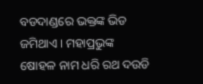ବଡଦାଣ୍ଡରେ ଭକ୍ତଙ୍କ ଭିଡ ଜମିଥାଏ । ମହାପ୍ରଭୁଙ୍କ ଷୋହଳ ନାମ ଧରି ରଥ ଦଉଡି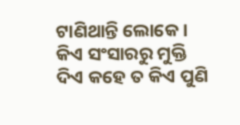ଟାଣିଥାନ୍ତି ଲୋକେ । କିଏ ସଂସାରରୁ ମୁକ୍ତି ଦିଏ କହେ ତ କିଏ ପୁଣି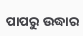ପାପରୁ ଉଦ୍ଧାର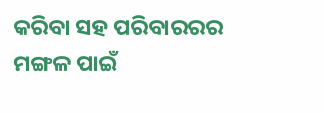କରିବା ସହ ପରିବାରରର ମଙ୍ଗଳ ପାଇଁ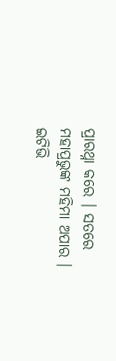ପ୍ରାରଥ୍ନା କରେ । ସତରେ ମହାପ୍ରଭୁଙ୍କ ମହିମା ଅପାର ।
ଇଟିଭି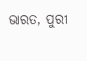ଭାରତ, ପୁରୀ